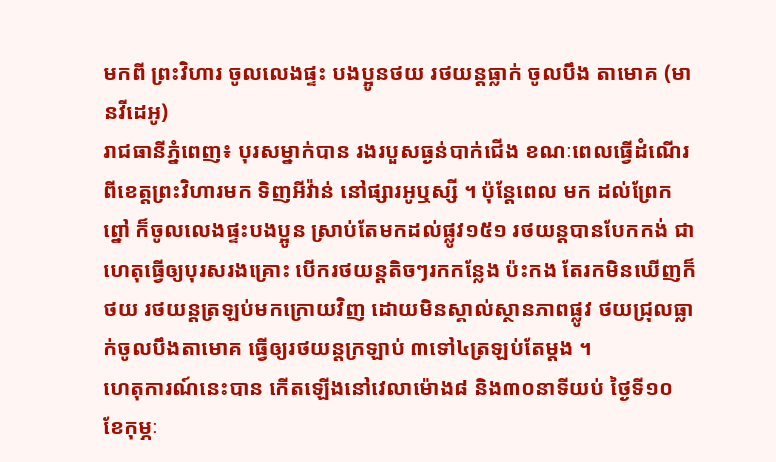មកពី ព្រះវិហារ ចូលលេងផ្ទះ បងប្អូនថយ រថយន្តធ្លាក់ ចូលបឹង តាមោគ (មានវីដេអូ)
រាជធានីភ្នំពេញ៖ បុរសម្នាក់បាន រងរបួសធ្ងន់បាក់ជើង ខណៈពេលធ្វើដំណើរ ពីខេត្តព្រះវិហារមក ទិញអីវ៉ាន់ នៅផ្សារអូឬស្សី ។ ប៉ុន្តែពេល មក ដល់ព្រែកព្នៅ ក៏ចូលលេងផ្ទះបងប្អូន ស្រាប់តែមកដល់ផ្លូវ១៥១ រថយន្តបានបែកកង់ ជាហេតុធ្វើឲ្យបុរសរងគ្រោះ បើករថយន្តតិចៗរកកន្លែង ប៉ះកង តែរកមិនឃើញក៏ថយ រថយន្តត្រឡប់មកក្រោយវិញ ដោយមិនស្គាល់ស្ថានភាពផ្លូវ ថយជ្រុលធ្លាក់ចូលបឹងតាមោគ ធ្វើឲ្យរថយន្តក្រឡាប់ ៣ទៅ៤ត្រឡប់តែម្តង ។
ហេតុការណ៍នេះបាន កើតឡើងនៅវេលាម៉ោង៨ និង៣០នាទីយប់ ថ្ងៃទី១០ ខែកុម្ភៈ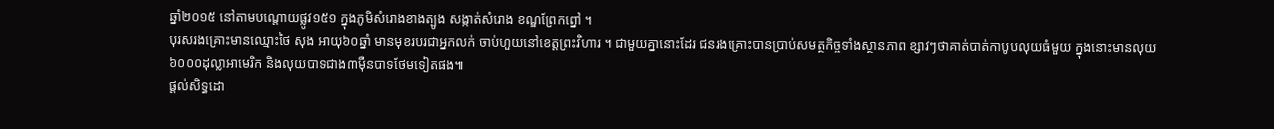ឆ្នាំ២០១៥ នៅតាមបណ្តោយផ្លូវ១៥១ ក្នុងភូមិសំរោងខាងត្បូង សង្កាត់សំរោង ខណ្ឌព្រែកព្នៅ ។
បុរសរងគ្រោះមានឈ្មោះថៃ សុង អាយុ៦០ឆ្នាំ មានមុខរបរជាអ្នកលក់ ចាប់ហួយនៅខេត្តព្រះវិហារ ។ ជាមួយគ្នានោះដែរ ជនរងគ្រោះបានប្រាប់សមត្ថកិច្ចទាំងស្ថានភាព ខ្សាវៗថាគាត់បាត់កាបូបលុយធំមួយ ក្នុងនោះមានលុយ ៦០០០ដុល្លាអាមេរិក និងលុយបាទជាង៣ម៉ឺនបាទថែមទៀតផង៕
ផ្តល់សិទ្ធដោ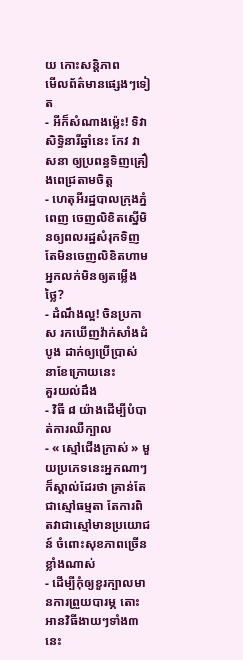យ កោះសន្តិភាព
មើលព័ត៌មានផ្សេងៗទៀត
- អីក៏សំណាងម្ល៉េះ! ទិវាសិទ្ធិនារីឆ្នាំនេះ កែវ វាសនា ឲ្យប្រពន្ធទិញគ្រឿងពេជ្រតាមចិត្ត
- ហេតុអីរដ្ឋបាលក្រុងភ្នំពេញ ចេញលិខិតស្នើមិនឲ្យពលរដ្ឋសំរុកទិញ តែមិនចេញលិខិតហាមអ្នកលក់មិនឲ្យតម្លើងថ្លៃ?
- ដំណឹងល្អ! ចិនប្រកាស រកឃើញវ៉ាក់សាំងដំបូង ដាក់ឲ្យប្រើប្រាស់ នាខែក្រោយនេះ
គួរយល់ដឹង
- វិធី ៨ យ៉ាងដើម្បីបំបាត់ការឈឺក្បាល
- « ស្មៅជើងក្រាស់ » មួយប្រភេទនេះអ្នកណាៗក៏ស្គាល់ដែរថា គ្រាន់តែជាស្មៅធម្មតា តែការពិតវាជាស្មៅមានប្រយោជន៍ ចំពោះសុខភាពច្រើនខ្លាំងណាស់
- ដើម្បីកុំឲ្យខួរក្បាលមានការព្រួយបារម្ភ តោះអានវិធីងាយៗទាំង៣នេះ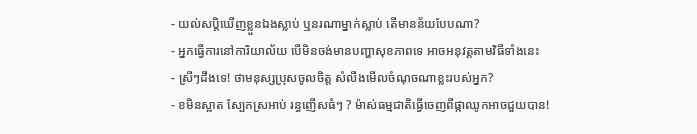- យល់សប្តិឃើញខ្លួនឯងស្លាប់ ឬនរណាម្នាក់ស្លាប់ តើមានន័យបែបណា?
- អ្នកធ្វើការនៅការិយាល័យ បើមិនចង់មានបញ្ហាសុខភាពទេ អាចអនុវត្តតាមវិធីទាំងនេះ
- ស្រីៗដឹងទេ! ថាមនុស្សប្រុសចូលចិត្ត សំលឹងមើលចំណុចណាខ្លះរបស់អ្នក?
- ខមិនស្អាត ស្បែកស្រអាប់ រន្ធញើសធំៗ ? ម៉ាស់ធម្មជាតិធ្វើចេញពីផ្កាឈូកអាចជួយបាន!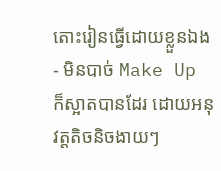តោះរៀនធ្វើដោយខ្លួនឯង
- មិនបាច់ Make Up ក៏ស្អាតបានដែរ ដោយអនុវត្តតិចនិចងាយៗ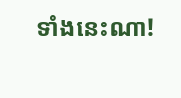ទាំងនេះណា!